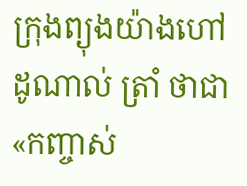ក្រុងព្យុងយ៉ាងហៅ ដូណាល់ ត្រាំ ថាជា«កញ្ចាស់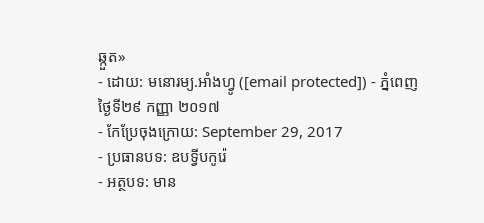ឆ្កួត»
- ដោយ: មនោរម្យ.អាំងហ្វូ ([email protected]) - ភ្នំពេញ ថ្ងៃទី២៩ កញ្ញា ២០១៧
- កែប្រែចុងក្រោយ: September 29, 2017
- ប្រធានបទ: ឧបទ្វីបកូរ៉េ
- អត្ថបទ: មាន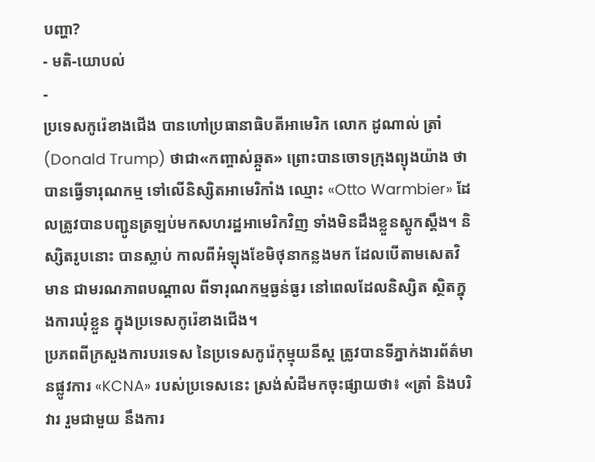បញ្ហា?
- មតិ-យោបល់
-
ប្រទេសកូរ៉េខាងជើង បានហៅប្រធានាធិបតីអាមេរិក លោក ដូណាល់ ត្រាំ (Donald Trump) ថាជា«កញ្ចាស់ឆ្កួត» ព្រោះបានចោទក្រុងព្យុងយ៉ាង ថាបានធ្វើទារុណកម្ម ទៅលើនិស្សិតអាមេរិកាំង ឈ្មោះ «Otto Warmbier» ដែលត្រូវបានបញ្ជូនត្រឡប់មកសហរដ្ឋអាមេរិកវិញ ទាំងមិនដឹងខ្លួនស្ដូកស្ដឹង។ និស្សិតរូបនោះ បានស្លាប់ កាលពីអំឡុងខែមិថុនាកន្លងមក ដែលបើតាមសេតវិមាន ជាមរណភាពបណ្ដាល ពីទារុណកម្មធ្ងន់ធ្ងរ នៅពេលដែលនិស្សិត ស្ថិតក្នុងការឃុំខ្លួន ក្នុងប្រទេសកូរ៉េខាងជើង។
ប្រភពពីក្រសួងការបរទេស នៃប្រទេសកូរ៉េកុម្មុយនីស្ដ ត្រូវបានទីភ្នាក់ងារព័ត៌មានផ្លូវការ «KCNA» របស់ប្រទេសនេះ ស្រង់សំដីមកចុះផ្សាយថា៖ «ត្រាំ និងបរិវារ រួមជាមួយ នឹងការ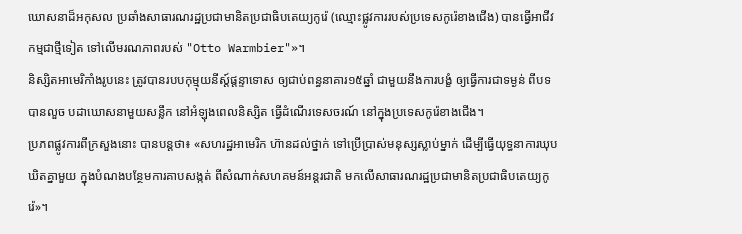ឃោសនាដ៏អកុសល ប្រឆាំងសាធារណរដ្ឋប្រជាមានិតប្រជាធិបតេយ្យកូរ៉េ (ឈ្មោះផ្លូវការរបស់ប្រទេសកូរ៉េខាងជើង) បានធ្វើអាជីវកម្មជាថ្មីទៀត ទៅលើមរណភាពរបស់ "Otto Warmbier"»។
និស្សិតអាមេរិកាំងរូបនេះ ត្រូវបានរបបកុម្មុយនីស្ដ៍ផ្តន្ទាទោស ឲ្យជាប់ពន្ធនាគារ១៥ឆ្នាំ ជាមួយនឹងការបង្ខំ ឲ្យធ្វើការជាទម្ងន់ ពីបទបានលួច បដាឃោសនាមួយសន្លឹក នៅអំឡុងពេលនិស្សិត ធ្វើដំណើរទេសចរណ៍ នៅក្នុងប្រទេសកូរ៉េខាងជើង។
ប្រភពផ្លូវការពីក្រសួងនោះ បានបន្តថា៖ «សហរដ្ឋអាមេរិក ហ៊ានដល់ថ្នាក់ ទៅប្រើប្រាស់មនុស្សស្លាប់ម្នាក់ ដើម្បីធ្វើយុទ្ធនាការឃុបឃិតគ្នាមួយ ក្នុងបំណងបន្ថែមការគាបសង្កត់ ពីសំណាក់សហគមន៍អន្តរជាតិ មកលើសាធារណរដ្ឋប្រជាមានិតប្រជាធិបតេយ្យកូរ៉េ»។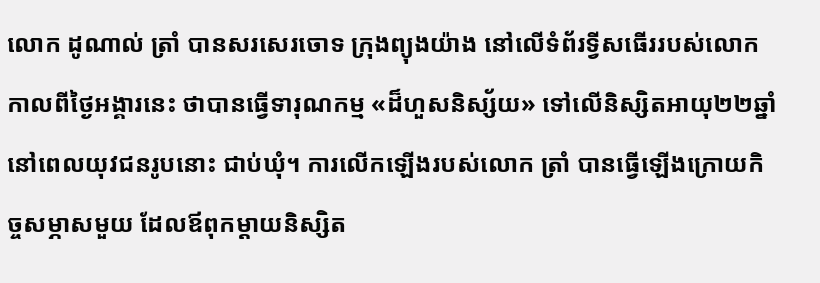លោក ដូណាល់ ត្រាំ បានសរសេរចោទ ក្រុងព្យុងយ៉ាង នៅលើទំព័រទ្វីសធើររបស់លោក កាលពីថ្ងៃអង្គារនេះ ថាបានធ្វើទារុណកម្ម «ដ៏ហួសនិស្ស័យ» ទៅលើនិស្សិតអាយុ២២ឆ្នាំ នៅពេលយុវជនរូបនោះ ជាប់ឃុំ។ ការលើកឡើងរបស់លោក ត្រាំ បានធ្វើឡើងក្រោយកិច្ចសម្ភាសមួយ ដែលឪពុកម្ដាយនិស្សិត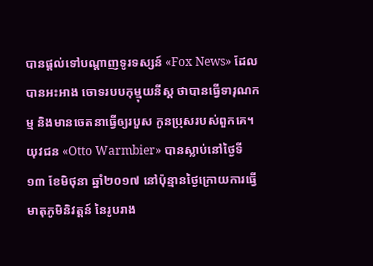បានផ្ដល់ទៅបណ្ដាញទូរទស្សន៍ «Fox News» ដែលបានអះអាង ចោទរបបកុម្មុយនីស្ដ ថាបានធ្វើទារុណកម្ម និងមានចេតនាធ្វើឲ្យរបួស កូនប្រុសរបស់ពួកគេ។
យុវជន «Otto Warmbier» បានស្លាប់នៅថ្ងៃទី១៣ ខែមិថុនា ឆ្នាំ២០១៧ នៅប៉ុន្មានថ្ងៃក្រោយការធ្វើមាតុភូមិនិវត្តន៍ នៃរូបរាង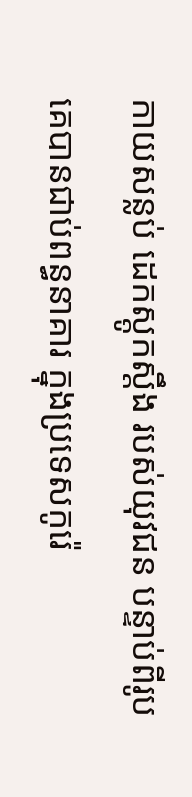កាយសន្លប់ ដេកស្ដូកស្ដឹង របស់យុវជន បន្ទាប់ពីរូបគេបានជាប់ពន្ធនាគារ ក្នុងប្រទេសកូរ៉េ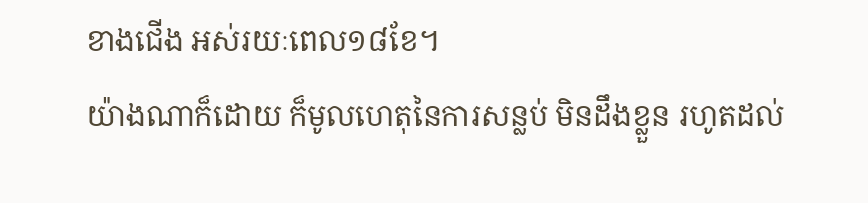ខាងជើង អស់រយៈពេល១៨ខែ។
យ៉ាងណាក៏ដោយ ក៏មូលហេតុនៃការសន្លប់ មិនដឹងខ្លួន រហូតដល់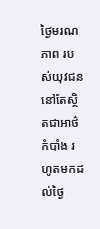ថ្ងៃមរណភាព របស់យុវជន នៅតែស្ថិតជាអាថ៌កំបាំង រហូតមកដល់ថ្ងៃ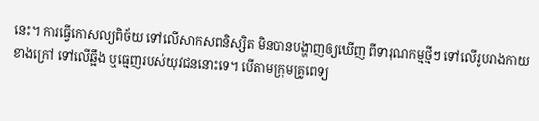នេះ។ ការធ្វើកោសល្យពិច័យ ទៅលើសាកសពនិស្សិត មិនបានបង្ហាញឲ្យឃើញ ពីទារុណកម្មថ្មីៗ ទៅលើរូបរាងកាយខាងក្រៅ ទៅលើឆ្អឹង ឬធ្មេញរបស់យុវជននោះទេ។ បើតាមក្រុមគ្រូពេទ្យ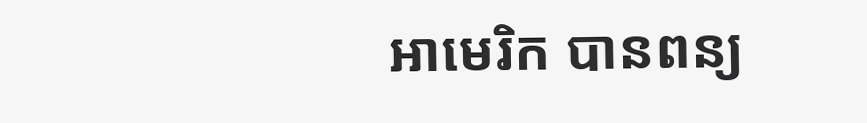អាមេរិក បានពន្យ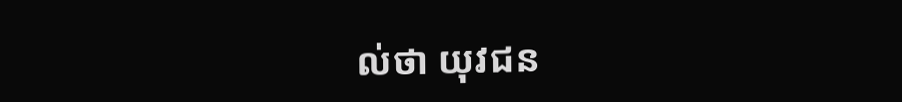ល់ថា យុវជន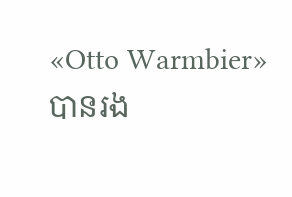«Otto Warmbier» បានរង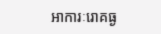អាការៈរោគធ្ង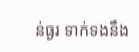ន់ធ្ងរ ទាក់ទងនឹង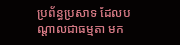ប្រព័ន្ធប្រសាទ ដែលបណ្ដាលជាធម្មតា មក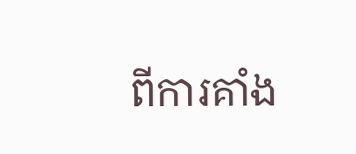ពីការគាំង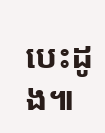បេះដូង៕